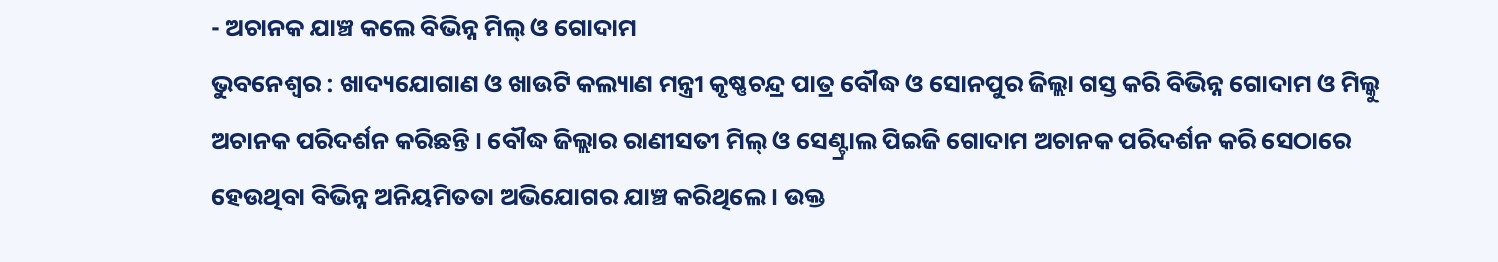- ଅଚାନକ ଯାଞ୍ଚ କଲେ ବିଭିନ୍ନ ମିଲ୍ ଓ ଗୋଦାମ
ଭୁବନେଶ୍ୱର : ଖାଦ୍ୟଯୋଗାଣ ଓ ଖାଉଟି କଲ୍ୟାଣ ମନ୍ତ୍ରୀ କୃଷ୍ଣଚନ୍ଦ୍ର ପାତ୍ର ବୌଦ୍ଧ ଓ ସୋନପୁର ଜିଲ୍ଲା ଗସ୍ତ କରି ବିଭିନ୍ନ ଗୋଦାମ ଓ ମିଲ୍କୁ ଅଚାନକ ପରିଦର୍ଶନ କରିଛନ୍ତି । ବୌଦ୍ଧ ଜିଲ୍ଲାର ରାଣୀସତୀ ମିଲ୍ ଓ ସେଣ୍ଟ୍ରାଲ ପିଇଜି ଗୋଦାମ ଅଚାନକ ପରିଦର୍ଶନ କରି ସେଠାରେ ହେଉଥିବା ବିଭିନ୍ନ ଅନିୟମିତତା ଅଭିଯୋଗର ଯାଞ୍ଚ କରିଥିଲେ । ଉକ୍ତ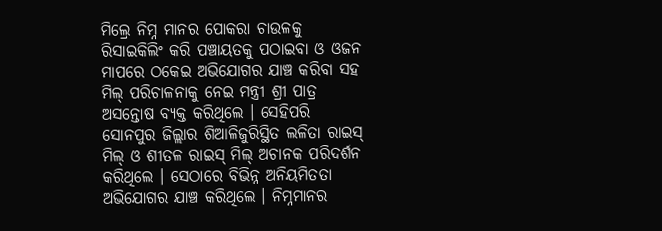ମିଲ୍ରେ ନିମ୍ନ ମାନର ପୋକରା ଚାଉଳକୁ ରିସାଇକିଲିଂ କରି ପଞ୍ଚାୟତକୁ ପଠାଇବା ଓ ଓଜନ ମାପରେ ଠକେଇ ଅଭିଯୋଗର ଯାଞ୍ଚ କରିବା ସହ ମିଲ୍ ପରିଚାଳନାକୁ ନେଇ ମନ୍ତ୍ରୀ ଶ୍ରୀ ପାତ୍ର ଅସନ୍ତୋଷ ବ୍ୟକ୍ତ କରିଥିଲେ । ସେହିପରି ସୋନପୁର ଜିଲ୍ଲାର ଶିଆଳିଜୁରିସ୍ଥିତ ଲଳିତା ରାଇସ୍ ମିଲ୍ ଓ ଶୀତଳ ରାଇସ୍ ମିଲ୍ ଅଚାନକ ପରିଦର୍ଶନ କରିଥିଲେ । ସେଠାରେ ବିଭିନ୍ନ ଅନିୟମିତତା ଅଭିଯୋଗର ଯାଞ୍ଚ କରିଥିଲେ । ନିମ୍ନମାନର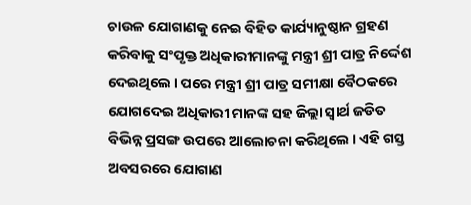ଚାଉଳ ଯୋଗାଣକୁ ନେଇ ବିହିତ କାର୍ଯ୍ୟାନୁଷ୍ଠାନ ଗ୍ରହଣ କରିବାକୁ ସଂପୃକ୍ତ ଅଧିକାରୀମାନଙ୍କୁ ମନ୍ତ୍ରୀ ଶ୍ରୀ ପାତ୍ର ନିର୍ଦ୍ଦେଶ ଦେଇଥିଲେ । ପରେ ମନ୍ତ୍ରୀ ଶ୍ରୀ ପାତ୍ର ସମୀକ୍ଷା ବୈଠକରେ ଯୋଗଦେଇ ଅଧିକାରୀ ମାନଙ୍କ ସହ ଜିଲ୍ଲା ସ୍ୱାର୍ଥ ଜଡିତ ବିଭିନ୍ନ ପ୍ରସଙ୍ଗ ଉପରେ ଆଲୋଚନା କରିଥିଲେ । ଏହି ଗସ୍ତ ଅବସରରେ ଯୋଗାଣ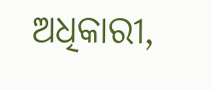ଅଧିକାରୀ,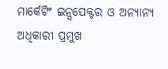ମାର୍କେଟିଂ ଇନ୍ସପେକ୍ଟର ଓ ଅନ୍ୟାନ୍ୟ ଅଧିକାରୀ ପ୍ରମୁଖ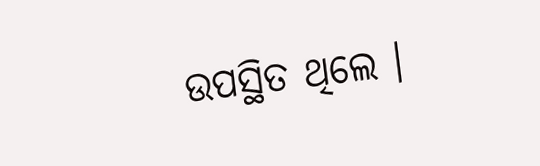ଉପସ୍ଥିତ ଥିଲେ ।